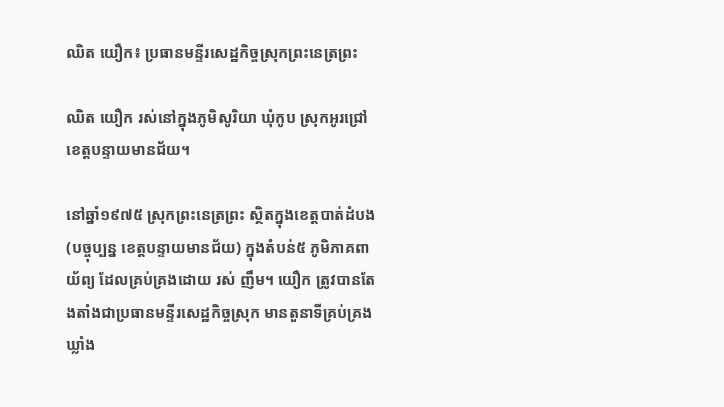ឈិត យឿក៖ ប្រធានមន្ទីរសេដ្ឋកិច្ចស្រុកព្រះនេត្រព្រះ

ឈិត យឿក រស់នៅក្នុងភូមិសូរិយា ឃុំកូប ស្រុកអូរជ្រៅ ខេត្តបន្ទាយមានជ័យ។

នៅឆ្នាំ១៩៧៥ ស្រុកព្រះនេត្រព្រះ ស្ថិតក្នុងខេត្តបាត់ដំបង(បច្ចុប្បន្ន ខេត្តបន្ទាយមានជ័យ) ក្នុងតំបន់៥ ភូមិភាគពាយ័ព្យ ដែលគ្រប់គ្រងដោយ រស់ ញឹម។ យឿក ត្រូវបានតែងតាំងជាប្រធានមន្ទីរសេដ្ឋកិច្ចស្រុក មានតួនាទីគ្រប់គ្រងឃ្លាំង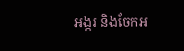អង្ករ និងចែកអ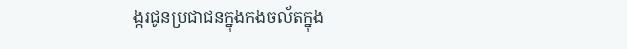ង្ករជូនប្រជាជនក្នុងកងចល័តក្នុង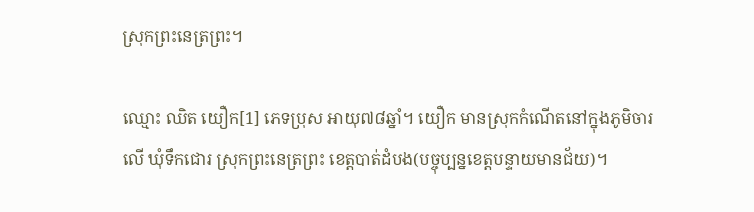ស្រុកព្រះនេត្រព្រះ។

ឈ្មោះ ឈិត យឿក[1] ភេទប្រុស អាយុ៧៨ឆ្នាំ។ យឿក មានស្រុកកំណើតនៅក្នុងភូមិចារលើ ឃុំទឹកជោរ ស្រុកព្រះនេត្រព្រះ ខេត្តបាត់ដំបង(បច្ចុប្បន្នខេត្តបន្ទាយមានជ័យ)។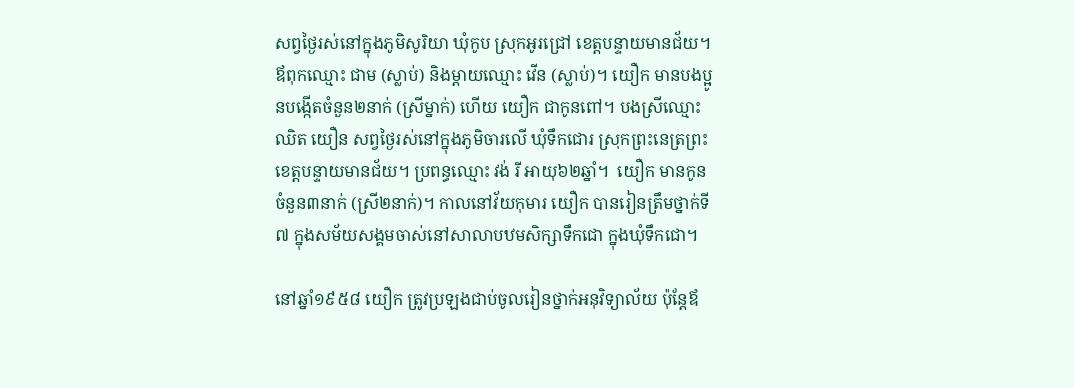សព្វថ្ងៃរស់នៅក្នុងភូមិសូរិយា ឃុំកូប ស្រុកអូរជ្រៅ ខេត្តបន្ទាយមានជ័យ។ ឪពុកឈ្មោះ ជាម (ស្លាប់) និងម្ដាយឈ្មោះ វើន (ស្លាប់)។ យឿក មានបងប្អូនបង្កើតចំនួន២នាក់ (ស្រីម្នាក់) ហើយ យឿក ជាកូនពៅ។ បងស្រីឈ្មោះ ឈិត យឿន សព្វថ្ងៃរស់នៅក្នុងភូមិចារលើ ឃុំទឹកជោរ ស្រុកព្រះនេត្រព្រះ ខេត្តបន្ទាយមានជ័យ។ ប្រពន្ធឈ្មោះ វង់ រី អាយុ៦២ឆ្នាំ។  យឿក មានកូនចំនួន៣នាក់ (ស្រី២នាក់)។ កាលនៅវ័យកុមារ យឿក បានរៀនត្រឹមថ្នាក់ទី៧ ក្នុងសម័យសង្គមចាស់នៅសាលាបឋមសិក្សាទឹកជោ ក្នុងឃុំទឹកជោ។

នៅឆ្នាំ១៩៥៨ យឿក ត្រូវប្រឡងជាប់ចូលរៀនថ្នាក់អនុវិទ្យាល័យ ប៉ុន្តែឪ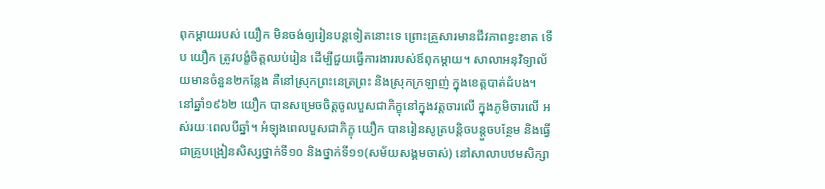ពុកម្ដាយរបស់ យឿក មិនចង់ឲ្យរៀនបន្តទៀតនោះទេ ព្រោះគ្រួសារមានជីវភាពខ្វះខាត ទើប យឿក ត្រូវបង្ខំចិត្តឈប់រៀន ដើម្បីជួយធ្វើការងាររបស់ឪពុកម្ដាយ។ សាលាអនុវិទ្យាល័យមានចំនួន២កន្លែង គឺនៅស្រុកព្រះនេត្រព្រះ និងស្រុកក្រឡាញ់ ក្នុងខេត្តបាត់ដំបង។ នៅឆ្នាំ១៩៦២ យឿក បានសម្រេចចិត្តចូលបួសជាភិក្ខុនៅក្នុងវត្តចារលើ ក្នុងភូមិចារលើ អស់រយៈពេលបីឆ្នាំ។ អំឡុងពេលបួសជាភិក្ខុ យឿក បានរៀនសូត្របន្តិចបន្តួចបន្ថែម និងធ្វើជាគ្រូបង្រៀនសិស្សថ្នាក់ទី១០ និងថ្នាក់ទី១១(សម័យសង្គមចាស់) នៅសាលាបឋមសិក្សា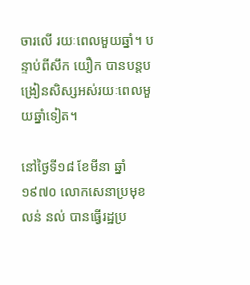ចារលើ រយៈពេលមួយឆ្នាំ។ បន្ទាប់ពីសឹក យឿក បានបន្តបង្រៀនសិស្សអស់រយៈពេលមួយឆ្នាំទៀត។

នៅថ្ងៃទី១៨ ខែមីនា ឆ្នាំ១៩៧០ លោកសេនាប្រមុខ លន់ នល់ បានធ្វើរដ្ឋប្រ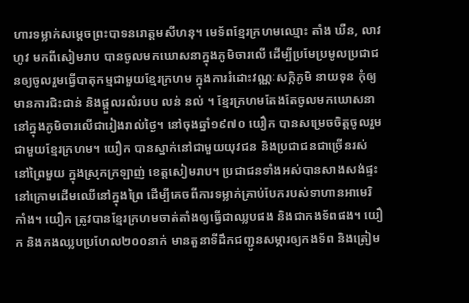ហារទម្លាក់សម្ដេចព្រះបាទនរោត្ដមសីហនុ។ មេទ័ពខ្មែរក្រហមឈ្មោះ តាំង ឃឺន, លាវ ហូវ មកពីសៀមរាប បានចូលមកឃោសនាក្នុងភូមិចារលើ ដើម្បីប្រមែប្រមូលប្រជាជនឲ្យចូលរួមធ្វើបាតុកម្មជាមួយខ្មែរក្រហម ក្នុងការរំដោះវណ្ណៈសក្កិភូមិ នាយទុន កុំឲ្យមានការជិះជាន់ និងផ្ដួលរលំរបប លន់ នល់ ។ ខ្មែរក្រហមតែងតែចូលមកឃោសនានៅក្នុងភូមិចារលើជារៀងរាល់ថ្ងៃ។ នៅចុងឆ្នាំ១៩៧០ យឿក បានសម្រេចចិត្តចូលរួមជាមួយខ្មែរក្រហម។ យឿក បានស្នាក់នៅជាមួយយុវជន និងប្រជាជនជាច្រើនរស់នៅព្រៃមួយ ក្នុងស្រុកក្រឡាញ់ ខេត្តសៀមរាប។ ប្រជាជនទាំងអស់បានសាងសង់ផ្ទះនៅក្រោមដើមឈើនៅក្នុងព្រៃ ដើម្បីគេចពីការទម្លាក់គ្រាប់បែករបស់ទាហានអាមេរិកាំង។ យឿក ត្រូវបានខ្មែរក្រហមចាត់តាំងឲ្យធ្វើជាឈ្លបផង និងជាកងទ័ពផង។ យឿក និងកងឈ្លបប្រហែល២០០នាក់ មានតួនាទីដឹកជញ្ជូនសម្ភារឲ្យកងទ័ព និងត្រៀម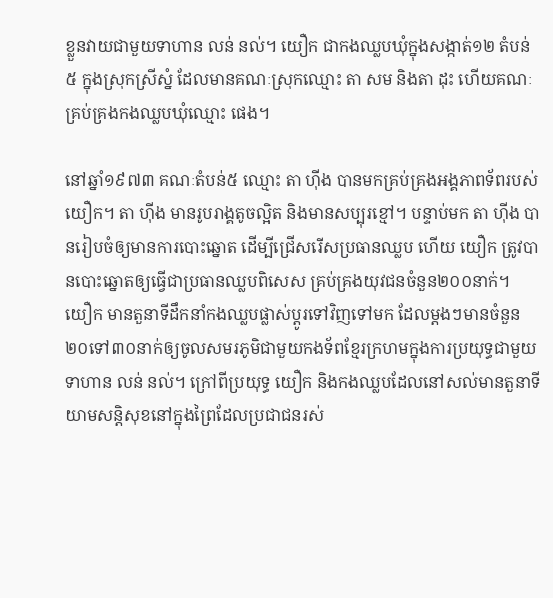ខ្លួនវាយជាមួយទាហាន លន់ នល់។ យឿក ជាកងឈ្លបឃុំក្នុងសង្កាត់១២ តំបន់៥ ក្នុងស្រុកស្រីស្នំ ដែលមានគណៈស្រុកឈ្មោះ តា សម និងតា ដុះ ហើយគណៈគ្រប់គ្រងកងឈ្លបឃុំឈ្មោះ ផេង។

នៅឆ្នាំ១៩៧៣ គណៈតំបន់៥ ឈ្មោះ តា ហ៊ីង បានមកគ្រប់គ្រងអង្គភាពទ័ពរបស់ យឿក។ តា ហ៊ីង មានរូបរាង្គតូចល្អិត និងមានសប្បុរខ្មៅ។ បន្ទាប់មក តា ហ៊ីង បានរៀបចំឲ្យមានការបោះឆ្នោត ដើម្បីជ្រើសរើសប្រធានឈ្លប ហើយ យឿក ត្រូវបានបោះឆ្នោតឲ្យធ្វើជាប្រធានឈ្លបពិសេស គ្រប់គ្រងយុវជនចំនួន២០០នាក់។ យឿក មានតួនាទីដឹកនាំកងឈ្លបផ្លាស់ប្ដូរទៅវិញទៅមក ដែលម្ដងៗមានចំនួន២០ទៅ៣០នាក់ឲ្យចូលសមរភូមិជាមួយកងទ័ពខ្មែរក្រហមក្នុងការប្រយុទ្ធជាមួយទាហាន លន់ នល់។ ក្រៅពីប្រយុទ្ធ យឿក និងកងឈ្លបដែលនៅសល់មានតួនាទីយាមសន្តិសុខនៅក្នុងព្រៃដែលប្រជាជនរស់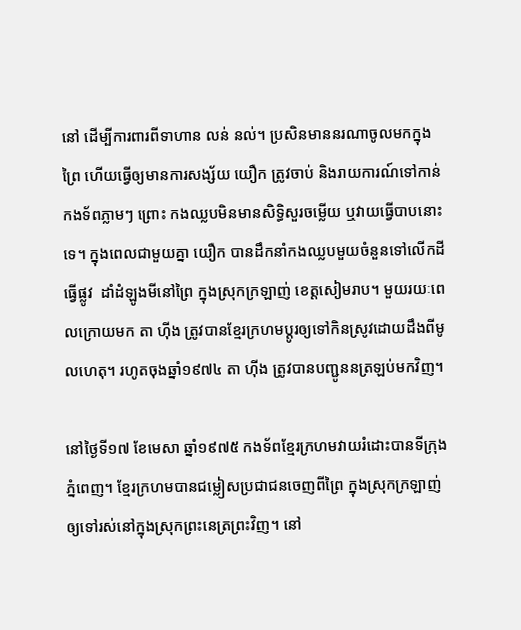នៅ ដើម្បីការពារពីទាហាន លន់ នល់។ ប្រសិនមាននរណាចូលមកក្នុងព្រៃ ហើយធ្វើឲ្យមានការសង្ស័យ យឿក ត្រូវចាប់ និងរាយការណ៍ទៅកាន់កងទ័ពភ្លាមៗ ព្រោះ កងឈ្លបមិនមានសិទ្ធិសួរចម្លើយ ឬវាយធ្វើបាបនោះទេ។ ក្នុងពេលជាមួយគ្នា យឿក បានដឹកនាំកងឈ្លបមួយចំនួនទៅលើកដីធ្វើផ្លូវ  ដាំដំឡូងមីនៅព្រៃ ក្នុងស្រុកក្រឡាញ់ ខេត្តសៀមរាប។ មួយរយៈពេលក្រោយមក តា ហ៊ីង ត្រូវបានខ្មែរក្រហមប្ដូរឲ្យទៅកិនស្រូវដោយដឹងពីមូលហេតុ។ រហូតចុងឆ្នាំ១៩៧៤ តា ហ៊ីង ត្រូវបានបញ្ជូននត្រឡប់មកវិញ។

នៅថ្ងៃទី១៧ ខែមេសា ឆ្នាំ១៩៧៥ កងទ័ពខ្មែរក្រហមវាយរំដោះបានទីក្រុងភ្នំពេញ។ ខ្មែរក្រហមបានជម្លៀសប្រជាជនចេញពីព្រៃ ក្នុងស្រុកក្រឡាញ់ ឲ្យទៅរស់នៅក្នុងស្រុកព្រះនេត្រព្រះវិញ។ នៅ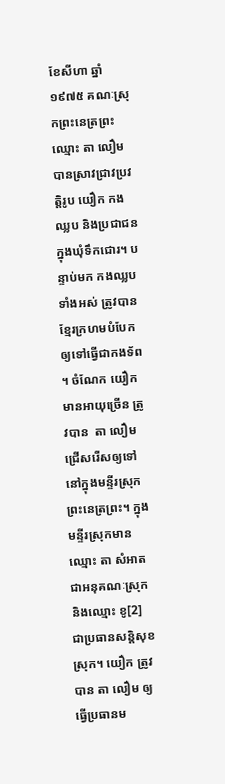ខែសីហា ឆ្នាំ១៩៧៥ គណៈស្រុកព្រះនេត្រព្រះ ឈ្មោះ តា លឿម បានស្រាវជ្រាវប្រវត្តិរូប យឿក កងឈ្លប និងប្រជាជនក្នុងឃុំទឹកជោរ។ បន្ទាប់មក កងឈ្លបទាំងអស់ ត្រូវបានខ្មែរក្រហមបំបែកឲ្យទៅធ្វើជាកងទ័ព។ ចំណែក យឿក មានអាយុច្រើន ត្រូវបាន  តា លឿម ជ្រើសរើសឲ្យទៅនៅក្នុងមន្ទីរស្រុកព្រះនេត្រព្រះ។ ក្នុងមន្ទីរស្រុកមានឈ្មោះ តា សំអាត ជាអនុគណៈស្រុក និងឈ្មោះ ខូ[2] ជាប្រធានសន្តិសុខស្រុក។ យឿក ត្រូវបាន តា លឿម ឲ្យធ្វើប្រធានម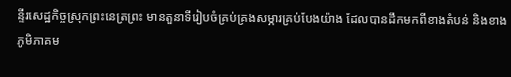ន្ទីរសេដ្ឋកិច្ចស្រុកព្រះនេត្រព្រះ មានតួនាទីរៀបចំគ្រប់គ្រងសម្ភារគ្រប់បែងយ៉ាង ដែលបានដឹកមកពីខាងតំបន់ និងខាងភូមិភាគម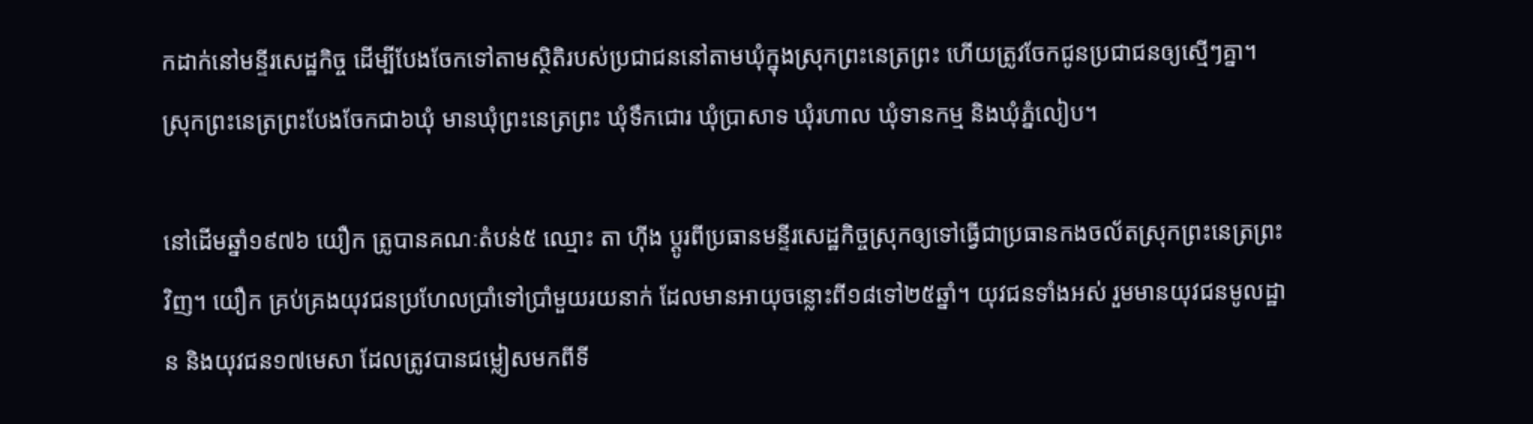កដាក់នៅមន្ទីរសេដ្ឋកិច្ច ដើម្បីបែងចែកទៅតាមស្ថិតិរបស់ប្រជាជននៅតាមឃុំក្នុងស្រុកព្រះនេត្រព្រះ ហើយត្រូវចែកជូនប្រជាជនឲ្យស្មើៗគ្នា។ ស្រុកព្រះនេត្រព្រះបែងចែកជា៦ឃុំ មានឃុំព្រះនេត្រព្រះ ឃុំទឹកជោរ ឃុំប្រាសាទ ឃុំរហាល ឃុំទានកម្ម និងឃុំភ្នំលៀប។

នៅដើមឆ្នាំ១៩៧៦ យឿក ត្រូបានគណៈតំបន់៥ ឈ្មោះ តា ហ៊ីង ប្ដូរពីប្រធានមន្ទីរសេដ្ឋកិច្ចស្រុកឲ្យទៅធ្វើជាប្រធានកងចល័តស្រុកព្រះនេត្រព្រះវិញ។ យឿក គ្រប់គ្រងយុវជនប្រហែលប្រាំទៅប្រាំមួយរយនាក់ ដែលមានអាយុចន្លោះពី១៨ទៅ២៥ឆ្នាំ។ យុវជនទាំងអស់ រួមមានយុវជនមូលដ្ឋាន និងយុវជន១៧មេសា ដែលត្រូវបានជម្លៀសមកពីទី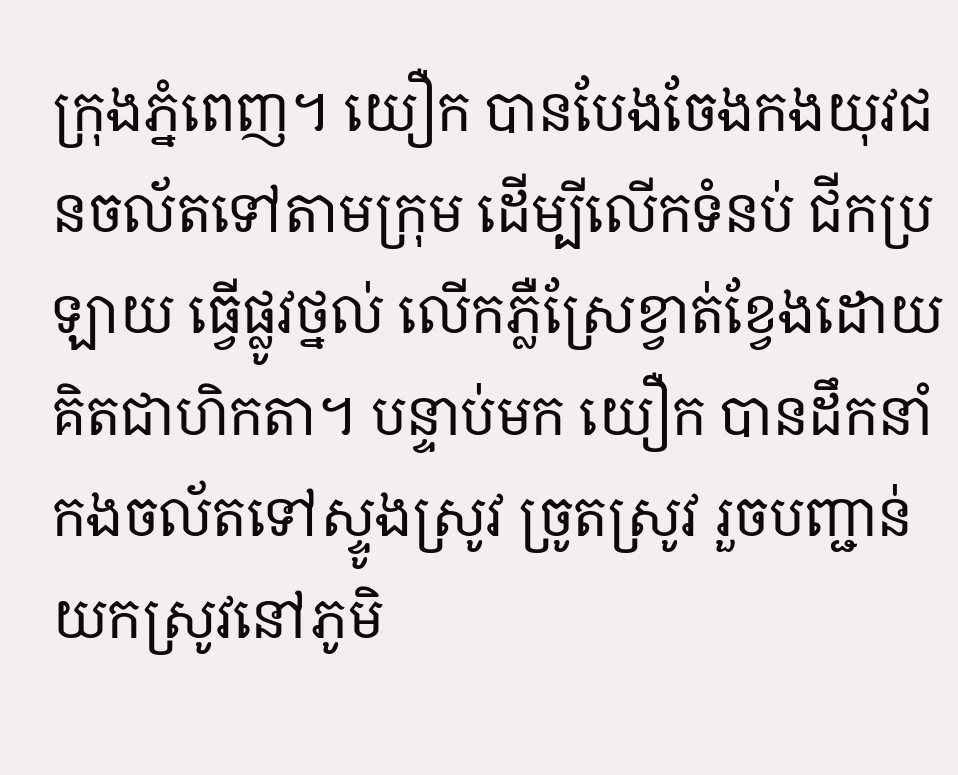ក្រុងភ្នំពេញ។ យឿក បានបែងចែងកងយុវជនចល័តទៅតាមក្រុម ដើម្បីលើកទំនប់ ជីកប្រឡាយ ធ្វើផ្លូវថ្នល់ លើកភ្លឺស្រែខ្វាត់ខ្វែងដោយគិតជាហិកតា។ បន្ទាប់មក យឿក បានដឹកនាំកងចល័តទៅស្ទូងស្រូវ ច្រូតស្រូវ រួចបញ្ជាន់យកស្រូវនៅភូមិ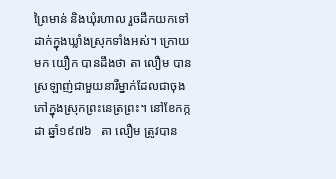ព្រៃមាន់ និងឃុំរហាល រួចដឹកយកទៅដាក់ក្នុងឃ្លាំងស្រុកទាំងអស់។ ក្រោយមក យឿក បានដឹងថា តា លឿម បានស្រឡាញ់ជាមួយនារីម្នាក់ដែលជាចុងភៅក្នុងស្រុកព្រះនេត្រព្រះ។ នៅខែកក្កដា ឆ្នាំ១៩៧៦   តា លឿម ត្រូវបាន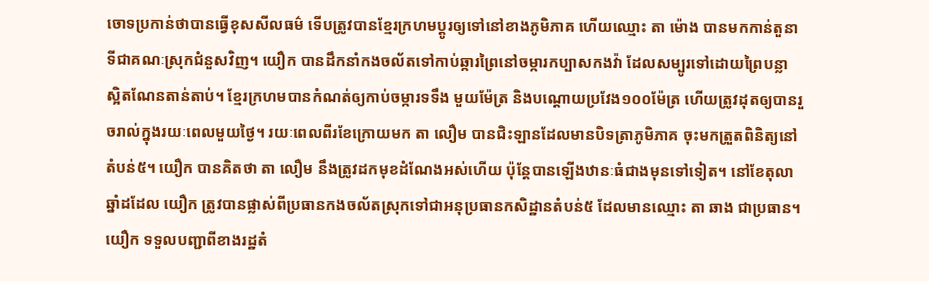ចោទប្រកាន់ថាបានធ្វើខុសសីលធម៌ ទើបត្រូវបានខ្មែរក្រហមប្ដូរឲ្យទៅនៅខាងភូមិភាគ ហើយឈ្មោះ តា ម៉ោង បានមកកាន់តួនាទីជាគណៈស្រុកជំនួសវិញ។ យឿក បានដឹកនាំកងចល័តទៅកាប់ឆ្ការព្រៃនៅចម្ការកប្បាសកងវ៉ា ដែលសម្បូរទៅដោយព្រៃបន្លា ស្អិតណែនតាន់តាប់។ ខ្មែរក្រហមបានកំណត់ឲ្យកាប់ចម្ការទទឹង មួយម៉ែត្រ និងបណ្ដោយប្រវែង១០០ម៉ែត្រ ហើយត្រូវដុតឲ្យបានរួចរាល់ក្នុងរយៈពេលមួយថ្ងៃ។ រយៈពេលពីរខែក្រោយមក តា លឿម បានជិះឡានដែលមានបិទត្រាភូមិភាគ ចុះមកត្រួតពិនិត្យនៅតំបន់៥។ យឿក បានគិតថា តា លឿម នឹងត្រូវដកមុខដំណែងអស់ហើយ ប៉ុន្តែបានឡើងឋានៈធំជាងមុនទៅទៀត។ នៅខែតុលា ឆ្នាំដដែល យឿក ត្រូវបានផ្លាស់ពីប្រធានកងចល័តស្រុកទៅជាអនុប្រធានកសិដ្ឋានតំបន់៥ ដែលមានឈ្មោះ តា ឆាង ជាប្រធាន។ យឿក ទទួលបញ្ជាពីខាងរដ្ឋតំ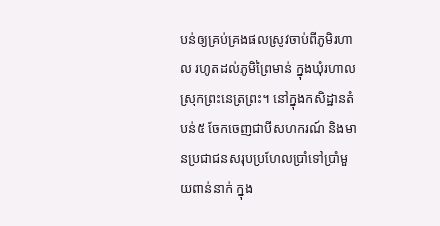បន់ឲ្យគ្រប់គ្រងផលស្រូវចាប់ពីភូមិរហាល រហូតដល់ភូមិព្រៃមាន់ ក្នុងឃុំរហាល ស្រុកព្រះនេត្រព្រះ។ នៅក្នុងកសិដ្ឋានតំបន់៥ ចែកចេញជាបីសហករណ៍ និងមានប្រជាជនសរុបប្រហែលប្រាំទៅប្រាំមួយពាន់នាក់ ក្នុង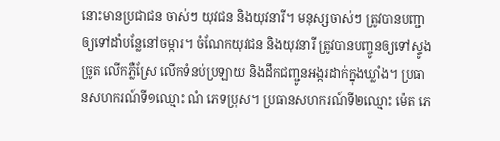នោះមានប្រជាជន ចាស់ៗ យុវជន និងយុវនារី។ មនុស្សចាស់ៗ ត្រូវបានបញ្ជាឲ្យទៅដាំបន្លែនៅចម្ការ។ ចំណែកយុវជន និងយុវនារី ត្រូវបានបញ្ចូនឲ្យទៅស្ទូង ច្រូត លើកភ្លឺស្រែ លើកទំនប់ប្រឡាយ និងដឹកជញ្ជូនអង្ករដាក់ក្នុងឃ្លាំង។ ប្រធានសហករណ៍ទី១ឈ្មោះ ណំ ភេទប្រុស។ ប្រធានសហករណ៍ទី២ឈ្មោះ ម៉េត ភេ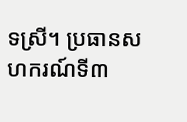ទស្រី។ ប្រធានសហករណ៍ទី៣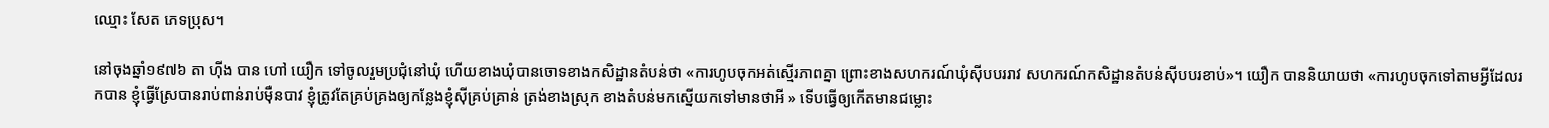ឈ្មោះ សែត ភេទប្រុស។

នៅចុងឆ្នាំ១៩៧៦ តា ហ៊ីង បាន ហៅ យឿក ទៅចូលរួមប្រជុំនៅឃុំ ហើយខាងឃុំបានចោទខាងកសិដ្ឋានតំបន់ថា «ការហូបចុកអត់ស្មើរភាពគ្នា ព្រោះខាងសហករណ៍ឃុំស៊ីបបររាវ សហករណ៍កសិដ្ឋានតំបន់ស៊ីបបរខាប់»។ យឿក បាននិយាយថា «ការហូបចុកទៅតាមអ្វីដែលរកបាន ខ្ញុំធ្វើស្រែបានរាប់ពាន់រាប់ម៉ឺនបាវ ខ្ញុំត្រូវតែគ្រប់គ្រងឲ្យកន្លែងខ្ញុំស៊ីគ្រប់គ្រាន់ ត្រង់ខាងស្រុក ខាងតំបន់មកស្នើយកទៅមានថាអី » ទើបធ្វើឲ្យកើតមានជម្លោះ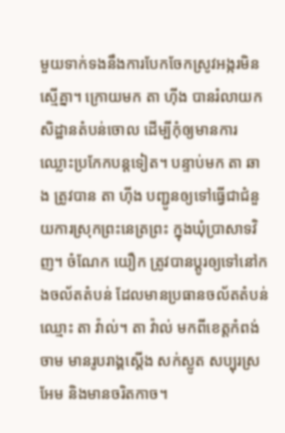មួយទាក់ទងនឹងការបែកចែកស្រូវអង្ករមិនស្មើគ្នា។ ក្រោយមក តា ហ៊ីង បានរំលាយកសិដ្ឋានតំបន់ចោល ដើម្បីកុំឲ្យមានការឈ្លោះប្រកែកបន្តទៀត។ បន្ទាប់មក តា ឆាង ត្រូវបាន តា ហ៊ីង បញ្ជូនឲ្យទៅធ្វើជាជំនួយការស្រុកព្រះនេត្រព្រះ ក្នុងឃុំប្រាសាទវិញ។ ចំណែក យឿក ត្រូវបានប្ដូរឲ្យទៅនៅកងចល័តតំបន់ ដែលមានប្រធានចល័តតំបន់ឈ្មោះ តា វ៉ាល់។ តា វ៉ាល់ មកពីខេត្តកំពង់ចាម មានរូបរាង្គស្ដើង សក់ស្លូត សប្បុរស្រអែម និងមានចរិតកាច។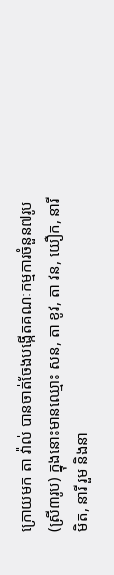ក្រោយមក តា វ៉ាល់ បានចាត់ចែងបង្កើតគណៈកម្មការចំនួន៧រូប (ស្រី៣រូប) ក្នុងនោះមានឈ្មោះ សន, តា ខូវ, តា វន, យឿក, នារីមិត, នារី រួម និងនា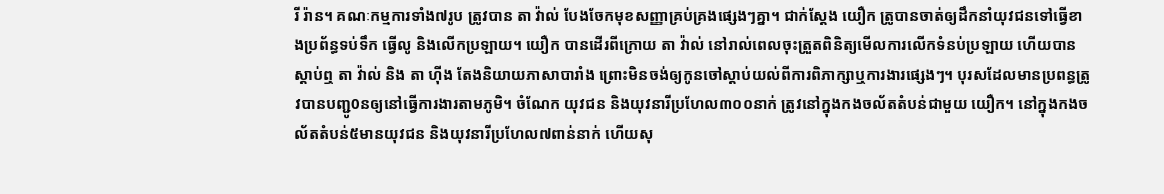រី រ៉ាន។ គណៈកម្មការទាំង៧រូប ត្រូវបាន តា វ៉ាល់ បែងចែកមុខសញ្ញាគ្រប់គ្រងផ្សេងៗគ្នា។ ជាក់ស្ដែង យឿក ត្រូបានចាត់ឲ្យដឹកនាំយុវជនទៅធ្វើខាងប្រព័ន្ធទប់ទឹក ធ្វើលូ និងលើកប្រឡាយ។ យឿក បានដើរពីក្រោយ តា វ៉ាល់ នៅរាល់ពេលចុះត្រួតពិនិត្យមើលការលើកទំនប់ប្រឡាយ ហើយបានស្ដាប់ឮ តា វ៉ាល់ និង តា ហ៊ីង តែងនិយាយភាសាបារាំង ព្រោះមិនចង់ឲ្យកូនចៅស្ដាប់យល់ពីការពិភាក្សាឬការងារផ្សេងៗ។ បុរសដែលមានប្រពន្ធត្រូវបានបញ្ជូ0នឲ្យនៅធ្វើការងារតាមភូមិ។ ចំណែក យុវជន និងយុវនារីប្រហែល៣០០នាក់ ត្រូវនៅក្នុងកងចល័តតំបន់ជាមួយ យឿក។ នៅក្នុងកងចល័តតំបន់៥មានយុវជន និងយុវនារីប្រហែល៧ពាន់នាក់ ហើយសុ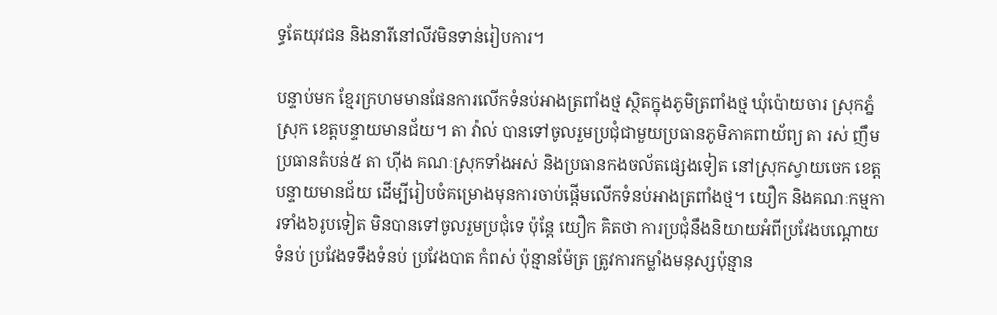ទ្ធតែយុវជន និងនារីនៅលីវមិនទាន់រៀបការ។

បន្ទាប់មក ខ្មែរក្រហមមានផែនការលើកទំនប់អាងត្រពាំងថ្ម ស្ថិតក្នុងភូមិត្រពាំងថ្ម ឃុំប៉ោយចារ ស្រុកភ្នំស្រុក ខេត្តបន្ទាយមានជ័យ។ តា វ៉ាល់ បានទៅចូលរួមប្រជុំជាមួយប្រធានភូមិភាគពាយ័ព្យ តា រស់ ញឹម ប្រធានតំបន់៥ តា ហ៊ីង គណៈស្រុកទាំងអស់ និងប្រធានកងចល័តផ្សេងទៀត នៅស្រុកស្វាយចេក ខេត្តបន្ទាយមានជ័យ ដើម្បីរៀបចំគម្រោងមុនការចាប់ផ្ដើមលើកទំនប់អាងត្រពាំងថ្ម។ យឿក និងគណៈកម្មការទាំង៦រូបទៀត មិនបានទៅចូលរួមប្រជុំទេ ប៉ុន្តែ យឿក គិតថា ការប្រជុំនឹងនិយាយអំពីប្រវែងបណ្ដោយទំនប់ ប្រវែងទទឹងទំនប់ ប្រវែងបាត កំពស់ ប៉ុន្មានម៉ែត្រ ត្រូវការកម្លាំងមនុស្សប៉ុន្មាន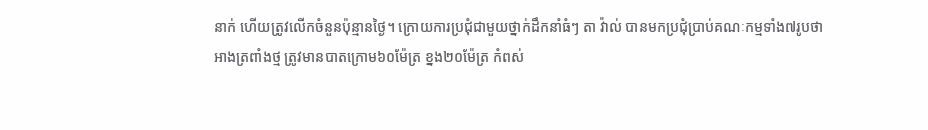នាក់ ហើយត្រូវលើកចំនួនប៉ុន្មានថ្ងៃ។ ក្រោយការប្រជុំជាមួយថ្នាក់ដឹកនាំធំៗ តា វ៉ាល់ បានមកប្រជុំប្រាប់គណៈកម្មទាំង៧រូបថា អាងត្រពាំងថ្ម ត្រូវមានបាតក្រោម៦០ម៉ែត្រ ខ្នង២០ម៉ែត្រ កំពស់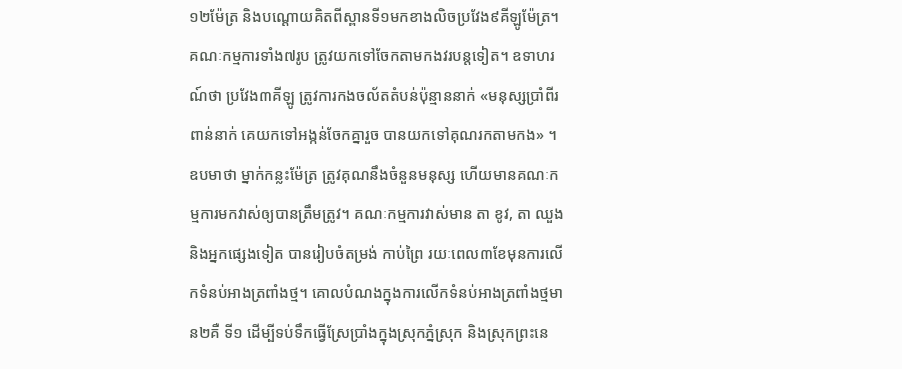១២ម៉ែត្រ និងបណ្ដោយគិតពីស្ពានទី១មកខាងលិចប្រវែង៩គីឡូម៉ែត្រ។ គណៈកម្មការទាំង៧រូប ត្រូវយកទៅចែកតាមកងវរបន្តទៀត។ ឧទាហរណ៍ថា ប្រវែង៣គីឡូ ត្រូវការកងចល័តតំបន់ប៉ុន្មាននាក់ «មនុស្សប្រាំពីរពាន់នាក់ គេយកទៅអង្កន់ចែកគ្នារួច បានយកទៅគុណរកតាមកង» ។ ឧបមាថា ម្នាក់កន្លះម៉ែត្រ ត្រូវគុណនឹងចំនួនមនុស្ស ហើយមានគណៈកម្មការមកវាស់ឲ្យបានត្រឹមត្រូវ។ គណៈកម្មការវាស់មាន តា ខូវ, តា ឈួង និងអ្នកផ្សេងទៀត បានរៀបចំតម្រង់ កាប់ព្រៃ រយៈពេល៣ខែមុនការលើកទំនប់អាងត្រពាំងថ្ម។ គោលបំណងក្នុងការលើកទំនប់អាងត្រពាំងថ្មមាន២គឺ ទី១ ដើម្បីទប់ទឹកធ្វើស្រែប្រាំងក្នុងស្រុកភ្នំស្រុក និងស្រុកព្រះនេ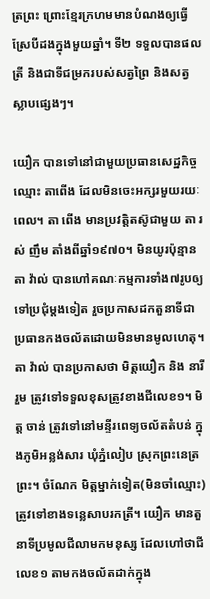ត្រព្រះ ព្រោះខ្មែរក្រហមមានបំណងឲ្យធ្វើស្រែបីដងក្នុងមួយឆ្នាំ។ ទី២ ទទួលបានផលត្រី និងជាទីជម្រករបស់សត្វព្រៃ និងសត្វស្លាបផ្សេងៗ។

យឿក បានទៅនៅជាមួយប្រធានសេដ្ឋកិច្ចឈ្មោះ តាពើង ដែលមិនចេះអក្សរមួយរយៈពេល។ តា ពើង មានប្រវត្តិតស៊ូជាមួយ តា រស់ ញឹម តាំងពីឆ្នាំ១៩៧០។ មិនយូរប៉ុន្មាន តា វ៉ាល់ បានហៅគណៈកម្មការទាំង៧រូបឲ្យទៅប្រជុំម្ដងទៀត រួចប្រកាសដកតួនាទីជាប្រធានកងចល័តដោយមិនមានមូលហេតុ។ តា វ៉ាល់ បានប្រកាសថា មិត្តយឿក និង នារី រួម ត្រូវទៅទទួលខុសត្រូវខាងជីលេខ១។ មិត្ត ចាន់ ត្រូវទៅនៅមន្ទីរពេទ្យចល័តតំបន់ ក្នុងភូមិអន្លង់សារ ឃុំភ្នំលៀប ស្រុកព្រះនេត្រព្រះ។ ចំណែក មិត្តម្នាក់ទៀត(មិនចាំឈ្មោះ) ត្រូវទៅខាងទន្លេសាបរកត្រី។ យឿក មានតួនាទីប្រមូលជីលាមកមនុស្ស ដែលហៅថាជីលេខ១ តាមកងចល័តដាក់ក្នុង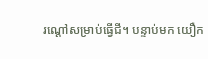រណ្ដៅសម្រាប់ធ្វើជី។ បន្ទាប់មក យឿក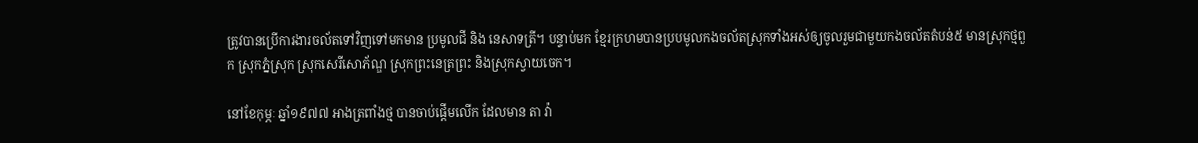ត្រូវបានប្រើការងារចល័តទៅវិញទៅមកមាន ប្រមូលជី និង នេសាទត្រី។ បន្ទាប់មក ខ្មែរក្រហមបានប្របមូលកងចល័តស្រុកទាំងអស់ឲ្យចូលរួមជាមួយកងចល័តតំបន់៥ មានស្រុកថ្មពួក ស្រុកភ្នំស្រុក ស្រុកសេរីសោភ័ណ្ឌ ស្រុកព្រះនេត្រព្រះ និងស្រុកស្វាយចេក។

នៅខែកុម្ភៈ ឆ្នាំ១៩៧៧ អាងត្រពាំងថ្ម បានចាប់ផ្ដើមលើក ដែលមាន តា វ៉ា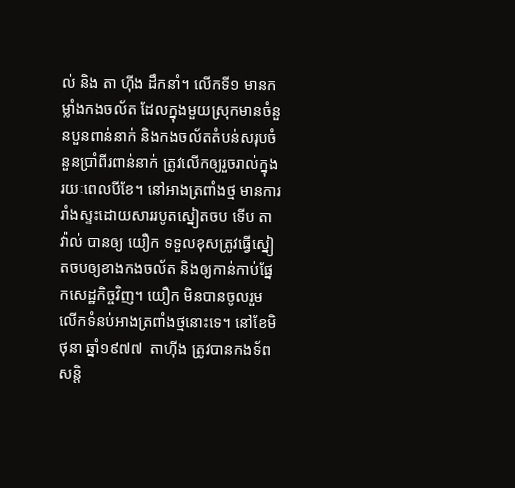ល់ និង តា ហ៊ីង ដឹកនាំ។ លើកទី១ មានកម្លាំងកងចល័ត ដែលក្នុងមួយស្រុកមានចំនួនបួនពាន់នាក់ និងកងចល័តតំបន់សរុបចំនួនប្រាំពីរពាន់នាក់ ត្រូវលើកឲ្យរួចរាល់ក្នុងរយៈពេលបីខែ។ នៅអាងត្រពាំងថ្ម មានការរាំងស្ទះដោយសាររបូតស្នៀតចប ទើប តា វ៉ាល់ បានឲ្យ យឿក ទទួលខុសត្រូវធ្វើស្នៀតចបឲ្យខាងកងចល័ត និងឲ្យកាន់កាប់ផ្នែកសេដ្ឋកិច្ចវិញ។ យឿក មិនបានចូលរួមលើកទំនប់អាងត្រពាំងថ្មនោះទេ។ នៅខែមិថុនា ឆ្នាំ១៩៧៧  តាហ៊ីង ត្រូវបានកងទ័ពសន្តិ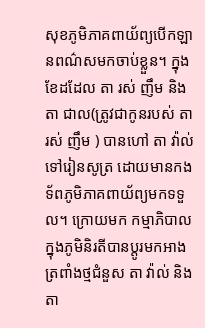សុខភូមិភាគពាយ័ព្យបើកឡានពណ៌សមកចាប់ខ្លួន។ ក្នុងខែដដែល តា រស់ ញឹម និង តា ជាល(ត្រូវជាកូនរបស់ តា រស់ ញឹម ) បានហៅ តា វ៉ាល់ ទៅរៀនសូត្រ ដោយមានកងទ័ពភូមិភាគពាយ័ព្យមកទទួល។ ក្រោយមក កម្មាភិបាលក្នុងភូមិនិរតីបានប្ដូរមកអាងត្រពាំងថ្មជំនួស តា វ៉ាល់ និង តា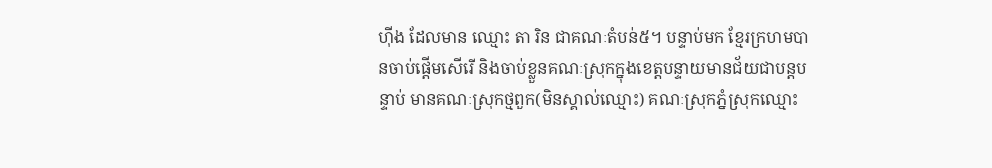ហ៊ីង ដែលមាន ឈ្មោះ តា រិន ជាគណៈតំបន់៥។ បន្ទាប់មក ខ្មែរក្រហមបានចាប់ផ្ដើមសើរើ និងចាប់ខ្លួនគណៈស្រុកក្នុងខេត្តបន្ទាយមានជ័យជាបន្តបន្ទាប់ មានគណៈស្រុកថ្មពួក(មិនស្គាល់ឈ្មោះ) គណៈស្រុកភ្នំស្រុកឈ្មោះ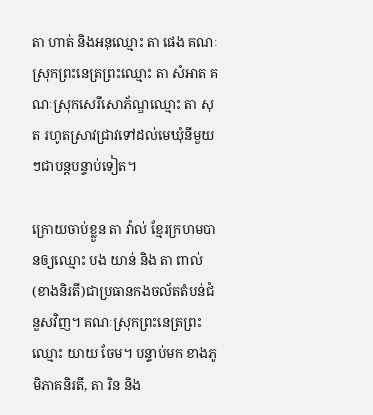តា ហាត់ និងអនុឈ្មោះ តា ផេង គណៈស្រុកព្រះនេត្រព្រះឈ្មោះ តា សំអាត គណៈស្រុកសេរីសោភ័ណ្ឌឈ្មោះ តា សុត រហូតស្រាវជ្រាវទៅដល់មេឃុំនីមួយៗជាបន្តបន្ទាប់ទៀត។

ក្រោយចាប់ខ្លួន តា វ៉ាល់ ខ្មែរក្រហមបានឲ្យឈ្មោះ បង យាន់ និង តា ពាល់ (ខាងនិរតី)ជាប្រធានកងចល័តតំបន់ជំនួសវិញ។ គណៈស្រុកព្រះនេត្រព្រះឈ្មោះ យាយ ចែម។ បន្ទាប់មក ខាងភូមិភាគនិរតី, តា រិន និង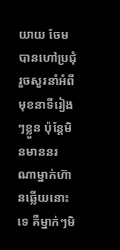យាយ ចែម បានហៅប្រជុំ រួចសួរនាំអំពីមុខនាទីរៀងៗខ្លួន ប៉ុន្តែមិនមាននរណាម្នាក់ហ៊ានឆ្លើយនោះទេ គឺម្នាក់ៗមិ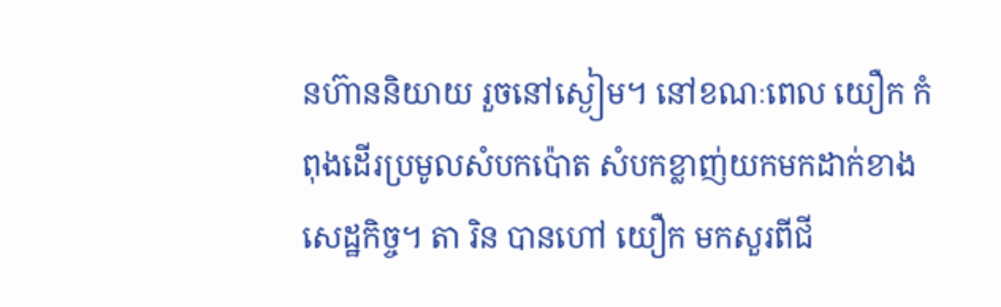នហ៊ាននិយាយ រួចនៅស្ងៀម។ នៅខណៈពេល យឿក កំពុងដើរប្រមូលសំបកប៉ោត សំបកខ្លាញ់យកមកដាក់ខាងសេដ្ឋកិច្ច។ តា រិន បានហៅ យឿក មកសួរពីជី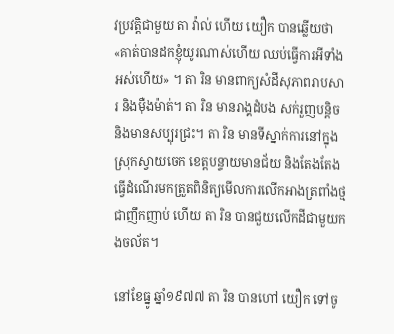វប្រវត្តិជាមួយ តា វ៉ាល់ ហើយ យឿក បានឆ្លើយថា «គាត់បានដកខ្ញុំយូរណាស់ហើយ ឈប់ធ្វើការអីទាំងអស់ហើយ» ។ តា រិន មានពាក្យសំដីសុភាពរាបសារ និងម៉ឺងម៉ាត់។ តា រិន មានរាង្គដំបង សក់រួញបន្តិច និងមានសប្បុរជ្រះ។ តា រិន មានទីស្នាក់ការនៅក្នុងស្រុកស្វាយចេក ខេត្តបន្ទាយមានជ័យ និងតែងតែងធ្វើដំណើរមកត្រួតពិនិត្យមើលការលើកអាងត្រពាំងថ្មជាញឹកញាប់ ហើយ តា រិន បានជួយលើកដីជាមួយកងចល័ត។

នៅខែធ្នូ ឆ្នាំ១៩៧៧ តា រិន បានហៅ យឿក ទៅចូ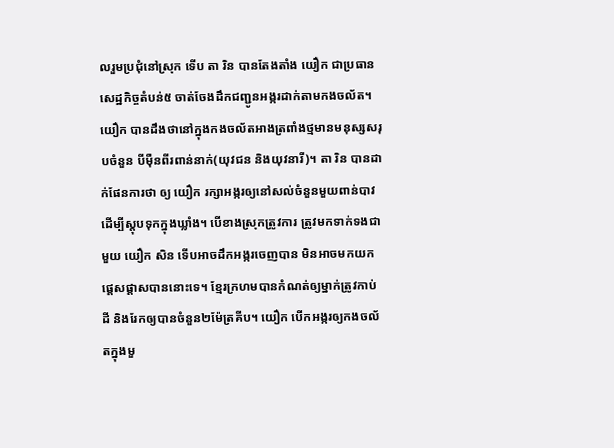លរួមប្រជុំនៅស្រុក ទើប តា រិន បានតែងតាំង យឿក ជាប្រធានសេដ្ឋកិច្ចតំបន់៥ ចាត់ចែងដឹកជញ្ជូនអង្ករដាក់តាមកងចល័ត។ យឿក បានដឹងថានៅក្នុងកងចល័តអាងត្រពាំងថ្មមានមនុស្សសរុបចំនួន បីម៉ឺនពីរពាន់នាក់(យុវជន និងយុវនារី)។ តា រិន បានដាក់ផែនការថា ឲ្យ យឿក រក្សាអង្ករឲ្យនៅសល់ចំនួនមួយពាន់បាវ ដើម្បីស្តុបទុកក្នុងឃ្លាំង។ បើខាងស្រុកត្រូវការ ត្រូវមកទាក់ទងជាមួយ យឿក សិន ទើបអាចដឹកអង្ករចេញបាន មិនអាចមកយកផ្ដេសផ្ដាសបាននោះទេ។ ខ្មែរក្រហមបានកំណត់ឲ្យម្នាក់ត្រូវកាប់ដី និងរែកឲ្យបានចំនួន២ម៉ែត្រគីប។ យឿក បើកអង្ករឲ្យកងចល័តក្នុងមួ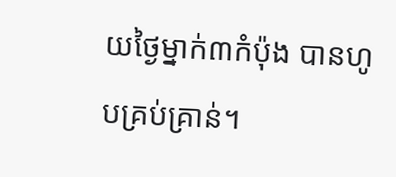យថ្ងៃម្នាក់៣កំប៉ុង បានហូបគ្រប់គ្រាន់។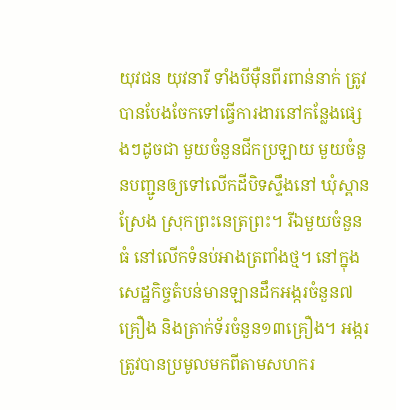យុវជន យុវនារី ទាំងបីម៉ឺនពីរពាន់នាក់ ត្រូវបានបែងចែកទៅធ្វើការងារនៅកន្លែងផ្សេងៗដូចជា មួយចំនួនជីកប្រឡាយ មួយចំនួនបញ្ជូនឲ្យទៅលើកដីបិទស្ទឹងនៅ ឃុំស្ពានស្រែង ស្រុកព្រះនេត្រព្រះ។ រីឯមួយចំនួនធំ នៅលើកទំនប់អាងត្រពាំងថ្ម។ នៅក្នុងសេដ្ឋកិច្ចតំបន់មានឡានដឹកអង្ករចំនួន៧គ្រឿង និងត្រាក់ទ័រចំនួន១៣គ្រឿង។ អង្ករត្រូវបានប្រមូលមកពីតាមសហករ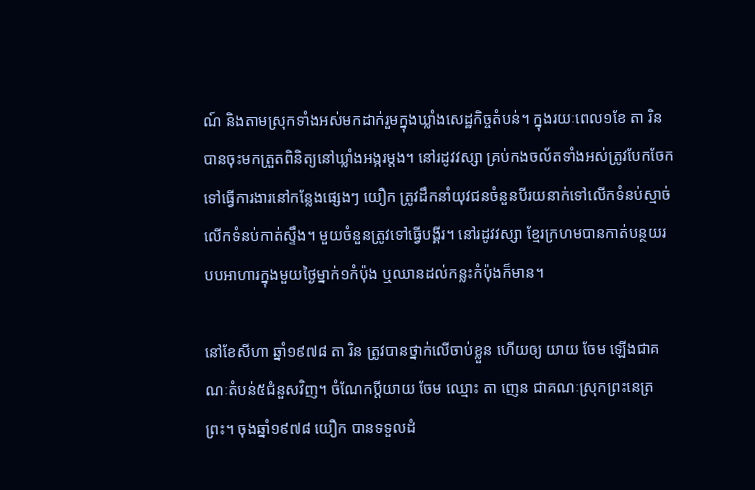ណ៍ និងតាមស្រុកទាំងអស់មកដាក់រួមក្នុងឃ្លាំងសេដ្ឋកិច្ចតំបន់។ ក្នុងរយៈពេល១ខែ តា រិន បានចុះមកត្រួតពិនិត្យនៅឃ្លាំងអង្ករម្ដង។ នៅរដូវវស្សា គ្រប់កងចល័តទាំងអស់ត្រូវបែកចែកទៅធ្វើការងារនៅកន្លែងផ្សេងៗ យឿក ត្រូវដឹកនាំយុវជនចំនួនបីរយនាក់ទៅលើកទំនប់ស្មាច់ លើកទំនប់កាត់ស្ទឹង។ មួយចំនួនត្រូវទៅធ្វើបង្គីរ។ នៅរដូវវស្សា ខ្មែរក្រហមបានកាត់បន្ថយរបបអាហារក្នុងមួយថ្ងៃម្នាក់១កំប៉ុង ឬឈានដល់កន្លះកំប៉ុងក៏មាន។

នៅខែសីហា ឆ្នាំ១៩៧៨ តា រិន ត្រូវបានថ្នាក់លើចាប់ខ្លួន ហើយឲ្យ យាយ ចែម ឡើងជាគណៈតំបន់៥ជំនួសវិញ។ ចំណែកប្ដីយាយ ចែម ឈ្មោះ តា ញេន ជាគណៈស្រុកព្រះនេត្រព្រះ។ ចុងឆ្នាំ១៩៧៨ យឿក បានទទួលដំ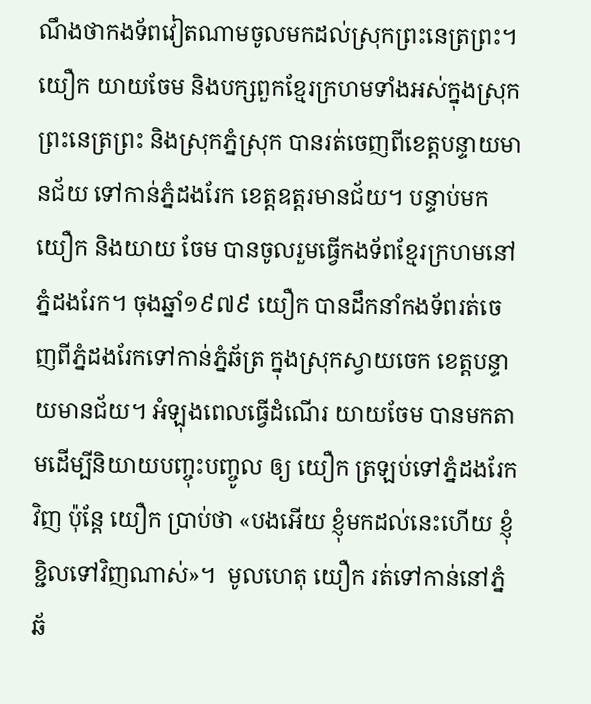ណឹងថាកងទ័ពវៀតណាមចូលមកដល់ស្រុកព្រះនេត្រព្រះ។ យឿក យាយចែម និងបក្សពួកខ្មែរក្រហមទាំងអស់ក្នុងស្រុកព្រះនេត្រព្រះ និងស្រុកភ្នំស្រុក បានរត់ចេញពីខេត្តបន្ទាយមានជ័យ ទៅកាន់ភ្នំដងរែក ខេត្តឧត្ដរមានជ័យ។ បន្ទាប់មក យឿក និងយាយ ចែម បានចូលរួមធ្វើកងទ័ពខ្មែរក្រហមនៅភ្នំដងរែក។ ចុងឆ្នាំ១៩៧៩ យឿក បានដឹកនាំកងទ័ពរត់ចេញពីភ្នំដងរែកទៅកាន់ភ្នំឆ័ត្រ ក្នុងស្រុកស្វាយចេក ខេត្តបន្ទាយមានជ័យ។ អំឡុងពេលធ្វើដំណើរ យាយចែម បានមកតាមដើម្បីនិយាយបញ្ចុះបញ្ចូល ឲ្យ យឿក ត្រឡប់ទៅភ្នំដងរែកវិញ ប៉ុន្តែ យឿក ប្រាប់ថា «បងអើយ ខ្ញុំមកដល់នេះហើយ ខ្ញុំខ្ជិលទៅវិញណាស់»។  មូលហេតុ យឿក រត់ទៅកាន់នៅភ្នំឆ័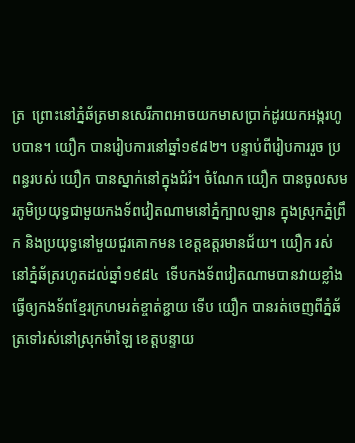ត្រ  ព្រោះនៅភ្នំឆ័ត្រមានសេរីភាពអាចយកមាសប្រាក់ដូរយកអង្ករហូបបាន។ យឿក បានរៀបការនៅឆ្នាំ១៩៨២។ បន្ទាប់ពីរៀបការរួច ប្រពន្ធរបស់ យឿក បានស្នាក់នៅក្នុងជំរំ។ ចំណែក យឿក បានចូលសមរភូមិប្រយុទ្ធជាមួយកងទ័ពវៀតណាមនៅភ្នំក្បាលឡាន ក្នុងស្រុកភ្នំព្រឹក និងប្រយុទ្ធនៅមួយជួរគោកមន ខេត្តឧត្ដរមានជ័យ។ យឿក រស់នៅភ្នំឆ័ត្ររហូតដល់ឆ្នាំ១៩៨៤  ទើបកងទ័ពវៀតណាមបានវាយខ្លាំង ធ្វើឲ្យកងទ័ពខ្មែរក្រហមរត់ខ្ចាត់ខ្ជាយ ទើប យឿក បានរត់ចេញពីភ្នំឆ័ត្រទៅរស់នៅស្រុកម៉ាឡៃ ខេត្តបន្ទាយ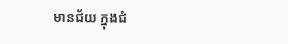មានជ័យ ក្នុងជំ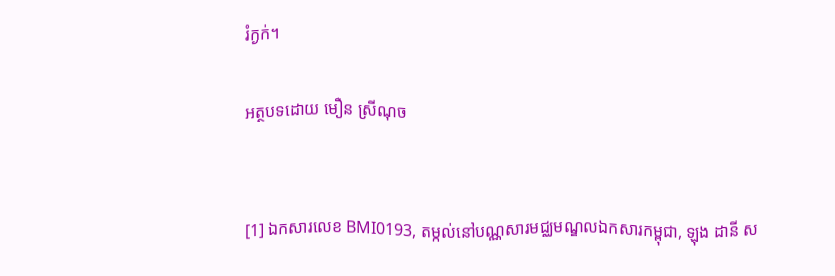រំក្ងក់។

អត្ថបទដោយ មឿន ស្រីណុច


[1] ឯកសារលេខ BMI0193, តម្កល់នៅបណ្ណសារមជ្ឈមណ្ឌលឯកសារកម្ពុជា, ឡុង ដានី ស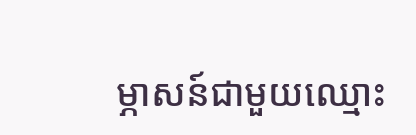ម្ភាសន៍ជាមួយឈ្មោះ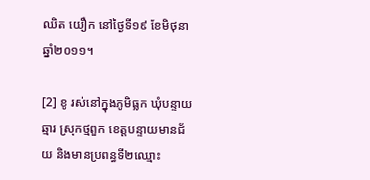ឈិត យឿក នៅថ្ងៃទី១៩ ខែមិថុនា ឆ្នាំ២០១១។

[2] ខូ រស់នៅក្នុងភូមិធ្លក ឃុំបន្ទាយឆ្មារ ស្រុកថ្មពួក ខេត្តបន្ទាយមានជ័យ និងមានប្រពន្ធទី២ឈ្មោះ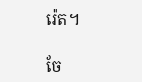រ៉េត។

ចែ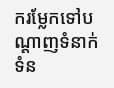ករម្លែកទៅបណ្តាញទំនាក់ទំន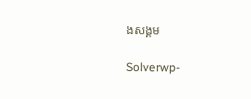ងសង្គម

Solverwp-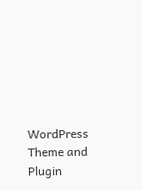WordPress Theme and Plugin